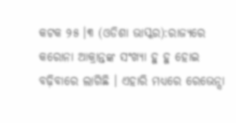କଟକ ୨୫ ।୩ (ଓଡିଶା ଭାସ୍କର):ରାଜ୍ୟରେ କରୋନା ଆକ୍ରାନ୍ତଙ୍କ ସଂଖ୍ୟା ହୁ ହୁ ହୋଇ ବଢ଼ିବାରେ ଲାଗିଛି । ଏହାରି ମଧ୍ୟରେ ରେଭେନ୍ସା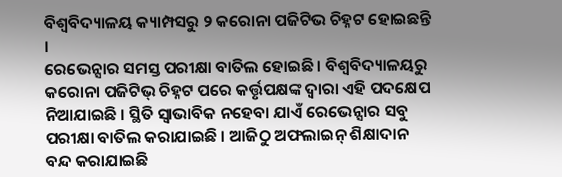ବିଶ୍ୱବିଦ୍ୟାଳୟ କ୍ୟାମ୍ପସରୁ ୨ କରୋନା ପଜିଟିଭ ଚିହ୍ନଟ ହୋଇଛନ୍ତି ।
ରେଭେନ୍ସାର ସମସ୍ତ ପରୀକ୍ଷା ବାତିଲ ହୋଇଛି । ବିଶ୍ୱବିଦ୍ୟାଳୟରୁ କରୋନା ପଜିଟିଭ୍ ଚିହ୍ନଟ ପରେ କର୍ତ୍ତୃପକ୍ଷଙ୍କ ଦ୍ୱାରା ଏହି ପଦକ୍ଷେପ ନିଆଯାଇଛି । ସ୍ଥିତି ସ୍ୱାଭାବିକ ନହେବା ଯାଏଁ ରେଭେନ୍ସାର ସବୁ ପରୀକ୍ଷା ବାତିଲ କରାଯାଇଛି । ଆଜିଠୁ ଅଫଲାଇନ୍ ଶିକ୍ଷାଦାନ ବନ୍ଦ କରାଯାଇଛି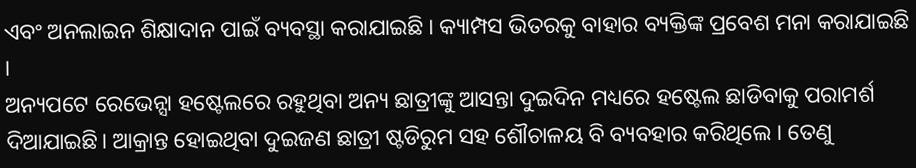ଏବଂ ଅନଲାଇନ ଶିକ୍ଷାଦାନ ପାଇଁ ବ୍ୟବସ୍ଥା କରାଯାଇଛି । କ୍ୟାମ୍ପସ ଭିତରକୁ ବାହାର ବ୍ୟକ୍ତିଙ୍କ ପ୍ରବେଶ ମନା କରାଯାଇଛି ।
ଅନ୍ୟପଟେ ରେଭେନ୍ସା ହଷ୍ଟେଲରେ ରହୁଥିବା ଅନ୍ୟ ଛାତ୍ରୀଙ୍କୁ ଆସନ୍ତା ଦୁଇଦିନ ମଧ୍ୟରେ ହଷ୍ଟେଲ ଛାଡିବାକୁ ପରାମର୍ଶ ଦିଆଯାଇଛି। ଆକ୍ରାନ୍ତ ହୋଇଥିବା ଦୁଇଜଣ ଛାତ୍ରୀ ଷ୍ଟଡିରୁମ ସହ ଶୌଚାଳୟ ବି ବ୍ୟବହାର କରିଥିଲେ । ତେଣୁ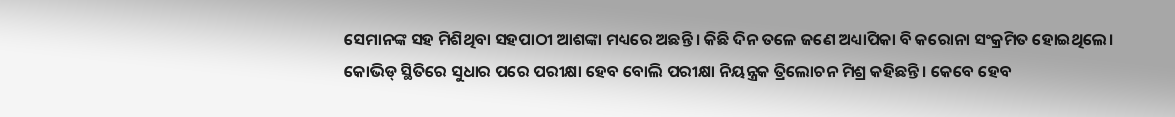ସେମାନଙ୍କ ସହ ମିଶିଥିବା ସହପାଠୀ ଆଶଙ୍କା ମଧ୍ୟରେ ଅଛନ୍ତି । କିଛି ଦିନ ତଳେ ଜଣେ ଅଧ୍ୟାପିକା ବି କରୋନା ସଂକ୍ରମିତ ହୋଇଥିଲେ।
କୋଭିଡ୍ ସ୍ଥିତିରେ ସୁଧାର ପରେ ପରୀକ୍ଷା ହେବ ବୋଲି ପରୀକ୍ଷା ନିୟନ୍ତ୍ରକ ତ୍ରିଲୋଚନ ମିଶ୍ର କହିଛନ୍ତି । କେବେ ହେବ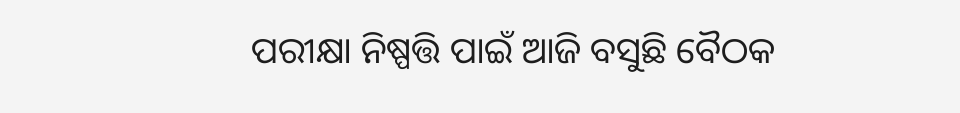ପରୀକ୍ଷା ନିଷ୍ପତ୍ତି ପାଇଁ ଆଜି ବସୁଛି ବୈଠକ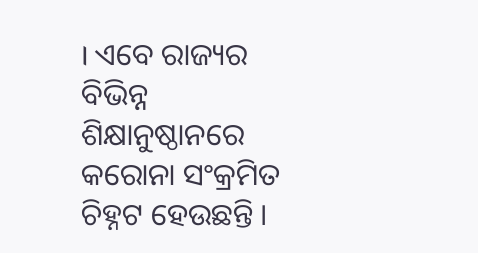। ଏବେ ରାଜ୍ୟର ବିଭିନ୍ନ ଶିକ୍ଷାନୁଷ୍ଠାନରେ କରୋନା ସଂକ୍ରମିତ ଚିହ୍ନଟ ହେଉଛନ୍ତି ।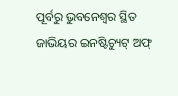ପୂର୍ବରୁ ଭୁବନେଶ୍ୱର ସ୍ଥିତ ଜାଭିୟର ଇନଷ୍ଟିଚ୍ୟୁଟ୍ ଅଫ୍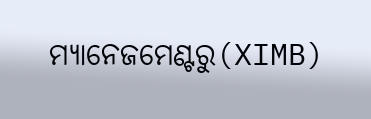ମ୍ୟାନେଜମେଣ୍ଟରୁ(XIMB)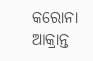କରୋନା ଆକ୍ରାନ୍ତ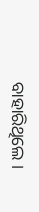ବାହାରିଥିଲେ ।